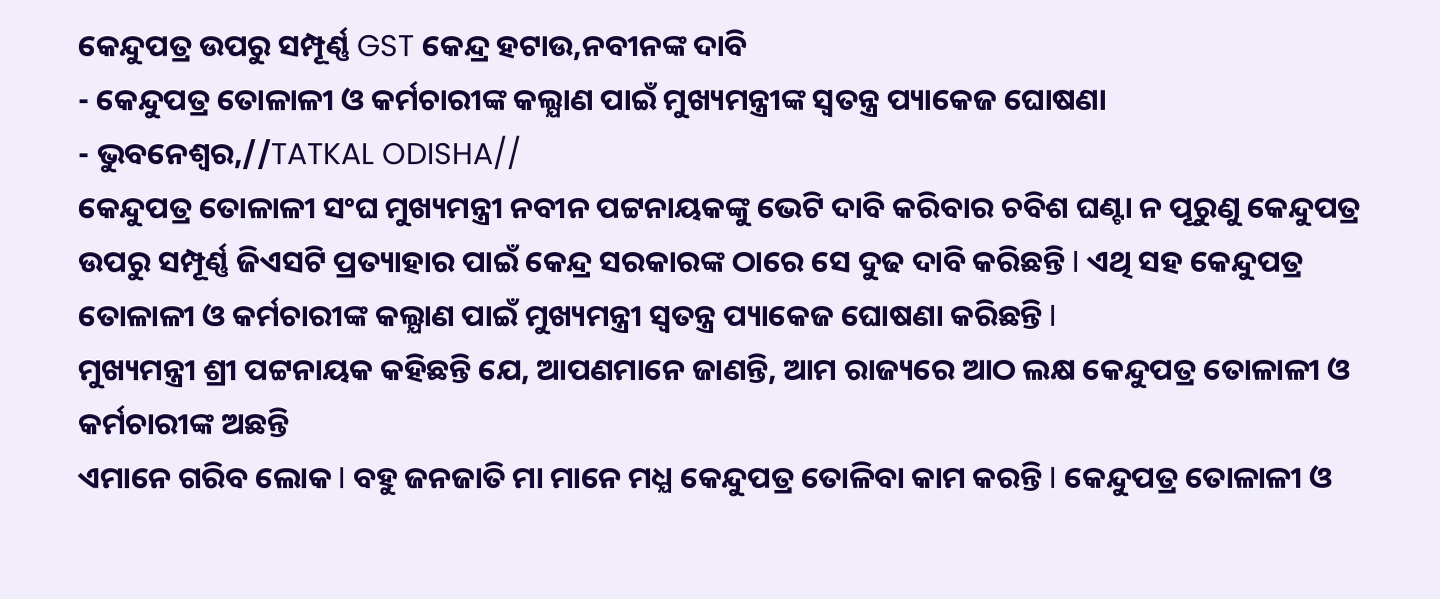କେନ୍ଦୁପତ୍ର ଉପରୁ ସମ୍ପୂର୍ଣ୍ଣ GST କେନ୍ଦ୍ର ହଟାଉ,ନବୀନଙ୍କ ଦାବି
- କେନ୍ଦୁପତ୍ର ତୋଳାଳୀ ଓ କର୍ମଚାରୀଙ୍କ କଲ୍ଯାଣ ପାଇଁ ମୁଖ୍ୟମନ୍ତ୍ରୀଙ୍କ ସ୍ୱତନ୍ତ୍ର ପ୍ୟାକେଜ ଘୋଷଣା
- ଭୁବନେଶ୍ବର,//TATKAL ODISHA//
କେନ୍ଦୁପତ୍ର ତୋଳାଳୀ ସଂଘ ମୁଖ୍ୟମନ୍ତ୍ରୀ ନବୀନ ପଟ୍ଟନାୟକଙ୍କୁ ଭେଟି ଦାବି କରିବାର ଚବିଶ ଘଣ୍ଟା ନ ପୂରୁଣୁ କେନ୍ଦୁପତ୍ର ଉପରୁ ସମ୍ପୂର୍ଣ୍ଣ ଜିଏସଟି ପ୍ରତ୍ୟାହାର ପାଇଁ କେନ୍ଦ୍ର ସରକାରଙ୍କ ଠାରେ ସେ ଦୁଢ ଦାବି କରିଛନ୍ତି I ଏଥି ସହ କେନ୍ଦୁପତ୍ର ତୋଳାଳୀ ଓ କର୍ମଚାରୀଙ୍କ କଲ୍ଯାଣ ପାଇଁ ମୁଖ୍ୟମନ୍ତ୍ରୀ ସ୍ୱତନ୍ତ୍ର ପ୍ୟାକେଜ ଘୋଷଣା କରିଛନ୍ତି I
ମୁଖ୍ୟମନ୍ତ୍ରୀ ଶ୍ରୀ ପଟ୍ଟନାୟକ କହିଛନ୍ତି ଯେ, ଆପଣମାନେ ଜାଣନ୍ତି, ଆମ ରାଜ୍ୟରେ ଆଠ ଲକ୍ଷ କେନ୍ଦୁପତ୍ର ତୋଳାଳୀ ଓ କର୍ମଚାରୀଙ୍କ ଅଛନ୍ତି
ଏମାନେ ଗରିବ ଲୋକ I ବହୁ ଜନଜାତି ମା ମାନେ ମଧ୍ଯ କେନ୍ଦୁପତ୍ର ତୋଳିବା କାମ କରନ୍ତି I କେନ୍ଦୁପତ୍ର ତୋଳାଳୀ ଓ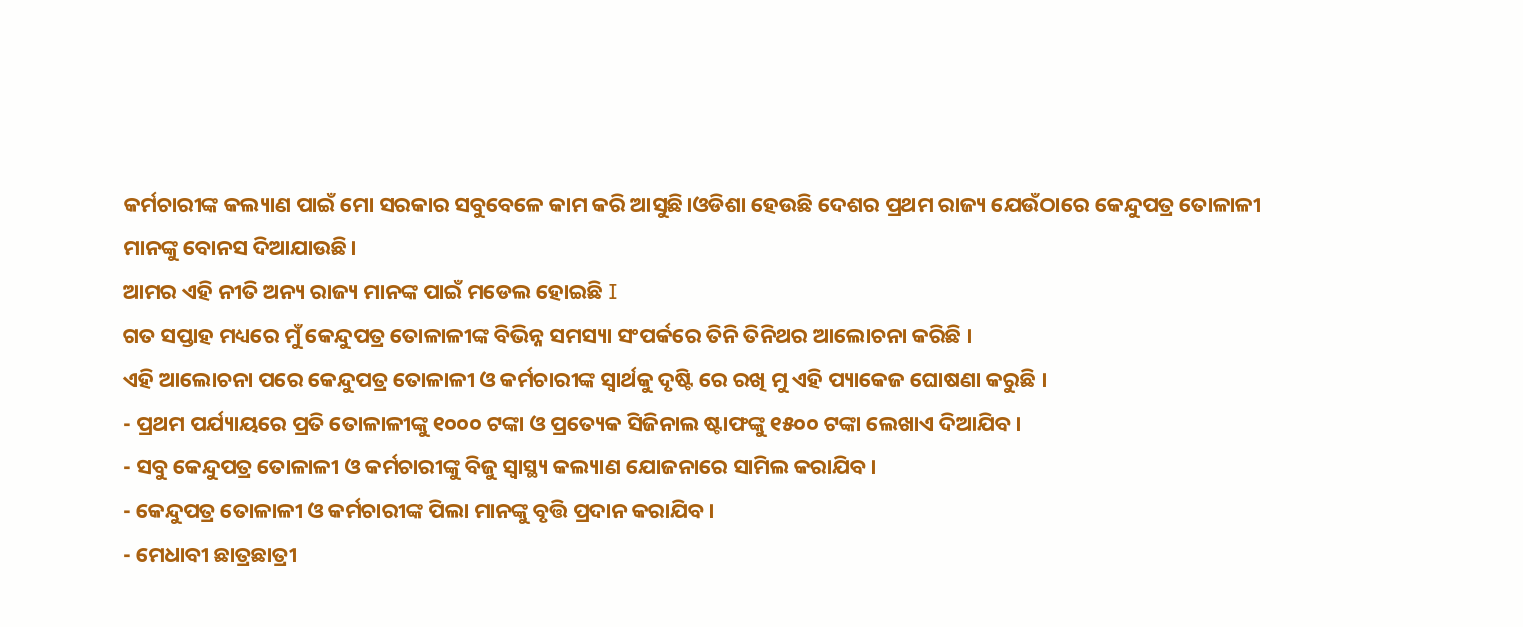କର୍ମଚାରୀଙ୍କ କଲ୍ୟାଣ ପାଇଁ ମୋ ସରକାର ସବୁବେଳେ କାମ କରି ଆସୁଛି।ଓଡିଶା ହେଉଛି ଦେଶର ପ୍ରଥମ ରାଜ୍ୟ ଯେଉଁଠାରେ କେନ୍ଦୁପତ୍ର ତୋଳାଳୀ ମାନଙ୍କୁ ବୋନସ ଦିଆଯାଉଛି।
ଆମର ଏହି ନୀତି ଅନ୍ୟ ରାଜ୍ୟ ମାନଙ୍କ ପାଇଁ ମଡେଲ ହୋଇଛି I
ଗତ ସପ୍ତାହ ମଧ୍ୟରେ ମୁଁ କେନ୍ଦୁପତ୍ର ତୋଳାଳୀଙ୍କ ବିଭିନ୍ନ ସମସ୍ୟା ସଂପର୍କରେ ତିନି ତିନିଥର ଆଲୋଚନା କରିଛି ।
ଏହି ଆଲୋଚନା ପରେ କେନ୍ଦୁପତ୍ର ତୋଳାଳୀ ଓ କର୍ମଚାରୀଙ୍କ ସ୍ବାର୍ଥକୁ ଦୃଷ୍ଟି ରେ ରଖି ମୁ ଏହି ପ୍ୟାକେଜ ଘୋଷଣା କରୁଛି ।
- ପ୍ରଥମ ପର୍ଯ୍ୟାୟରେ ପ୍ରତି ତୋଳାଳୀଙ୍କୁ ୧୦୦୦ ଟଙ୍କା ଓ ପ୍ରତ୍ୟେକ ସିଜିନାଲ ଷ୍ଟାଫଙ୍କୁ ୧୫୦୦ ଟଙ୍କା ଲେଖାଏ ଦିଆଯିବ।
- ସବୁ କେନ୍ଦୁପତ୍ର ତୋଳାଳୀ ଓ କର୍ମଚାରୀଙ୍କୁ ବିଜୁ ସ୍ବାସ୍ଥ୍ୟ କଲ୍ୟାଣ ଯୋଜନାରେ ସାମିଲ କରାଯିବ।
- କେନ୍ଦୁପତ୍ର ତୋଳାଳୀ ଓ କର୍ମଚାରୀଙ୍କ ପିଲା ମାନଙ୍କୁ ବୃତ୍ତି ପ୍ରଦାନ କରାଯିବ।
- ମେଧାବୀ ଛାତ୍ରଛାତ୍ରୀ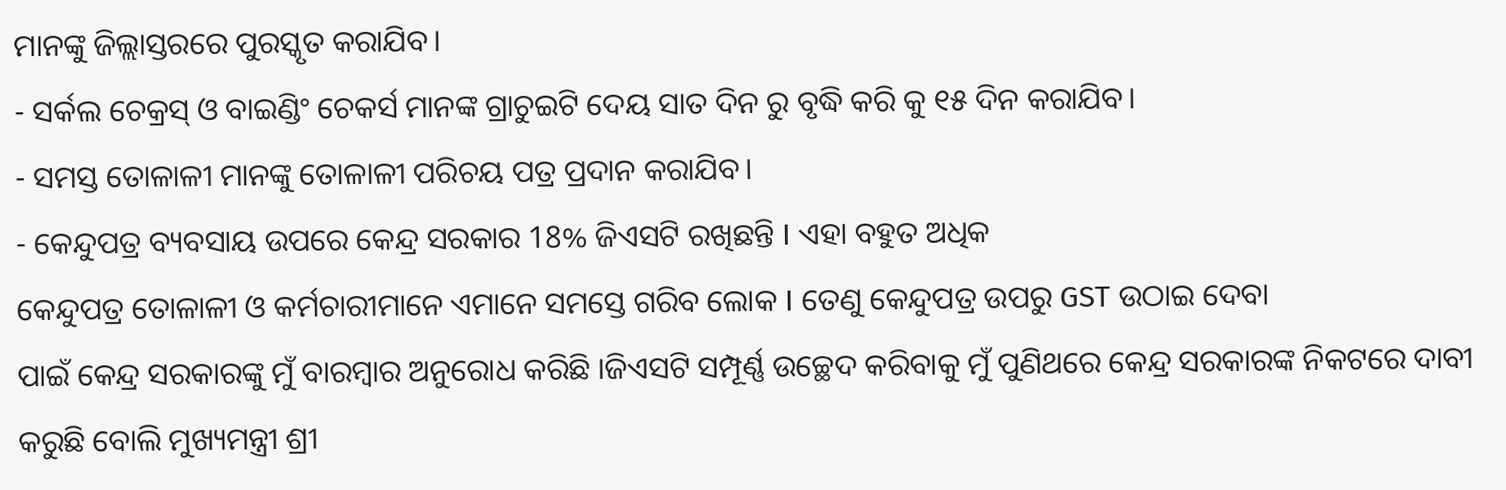ମାନଙ୍କୁ ଜିଲ୍ଲାସ୍ତରରେ ପୁରସ୍କୃତ କରାଯିବ।
- ସର୍କଲ ଚେକ୍ରସ୍ ଓ ବାଇଣ୍ଡିଂ ଚେକର୍ସ ମାନଙ୍କ ଗ୍ରାଚୁଇଟି ଦେୟ ସାତ ଦିନ ରୁ ବୃଦ୍ଧି କରି କୁ ୧୫ ଦିନ କରାଯିବ।
- ସମସ୍ତ ତୋଳାଳୀ ମାନଙ୍କୁ ତୋଳାଳୀ ପରିଚୟ ପତ୍ର ପ୍ରଦାନ କରାଯିବ।
- କେନ୍ଦୁପତ୍ର ବ୍ୟବସାୟ ଉପରେ କେନ୍ଦ୍ର ସରକାର 18% ଜିଏସଟି ରଖିଛନ୍ତି I ଏହା ବହୁତ ଅଧିକ
କେନ୍ଦୁପତ୍ର ତୋଳାଳୀ ଓ କର୍ମଚାରୀମାନେ ଏମାନେ ସମସ୍ତେ ଗରିବ ଲୋକ I ତେଣୁ କେନ୍ଦୁପତ୍ର ଉପରୁ GST ଉଠାଇ ଦେବା
ପାଇଁ କେନ୍ଦ୍ର ସରକାରଙ୍କୁ ମୁଁ ବାରମ୍ଵାର ଅନୁରୋଧ କରିଛି ।ଜିଏସଟି ସମ୍ପୂର୍ଣ୍ଣ ଉଚ୍ଛେଦ କରିବାକୁ ମୁଁ ପୁଣିଥରେ କେନ୍ଦ୍ର ସରକାରଙ୍କ ନିକଟରେ ଦାବୀ କରୁଛି ବୋଲି ମୁଖ୍ୟମନ୍ତ୍ରୀ ଶ୍ରୀ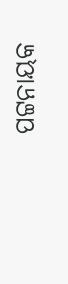ପଟ୍ଟନାୟକ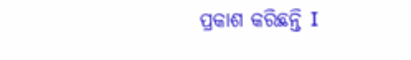ପ୍ରକାଶ କରିଛନ୍ତି I